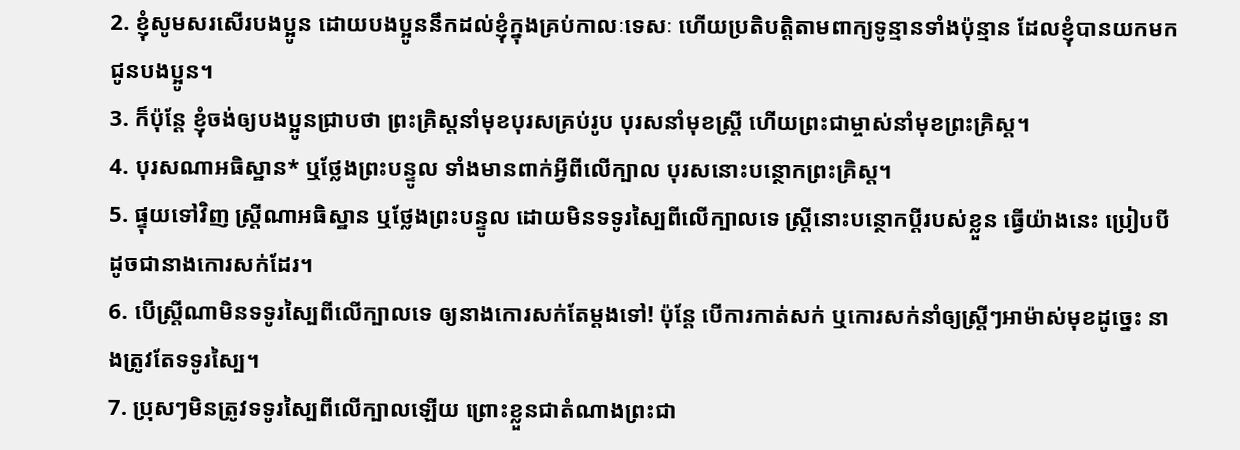2. ខ្ញុំសូមសរសើរបងប្អូន ដោយបងប្អូននឹកដល់ខ្ញុំក្នុងគ្រប់កាលៈទេសៈ ហើយប្រតិបត្តិតាមពាក្យទូន្មានទាំងប៉ុន្មាន ដែលខ្ញុំបានយកមកជូនបងប្អូន។
3. ក៏ប៉ុន្តែ ខ្ញុំចង់ឲ្យបងប្អូនជ្រាបថា ព្រះគ្រិស្ដនាំមុខបុរសគ្រប់រូប បុរសនាំមុខស្ត្រី ហើយព្រះជាម្ចាស់នាំមុខព្រះគ្រិស្ដ។
4. បុរសណាអធិស្ឋាន* ឬថ្លែងព្រះបន្ទូល ទាំងមានពាក់អ្វីពីលើក្បាល បុរសនោះបន្ថោកព្រះគ្រិស្ដ។
5. ផ្ទុយទៅវិញ ស្ត្រីណាអធិស្ឋាន ឬថ្លែងព្រះបន្ទូល ដោយមិនទទូរស្បៃពីលើក្បាលទេ ស្ត្រីនោះបន្ថោកប្ដីរបស់ខ្លួន ធ្វើយ៉ាងនេះ ប្រៀបបីដូចជានាងកោរសក់ដែរ។
6. បើស្ត្រីណាមិនទទូរស្បៃពីលើក្បាលទេ ឲ្យនាងកោរសក់តែម្ដងទៅ! ប៉ុន្តែ បើការកាត់សក់ ឬកោរសក់នាំឲ្យស្ត្រីៗអាម៉ាស់មុខដូច្នេះ នាងត្រូវតែទទូរស្បៃ។
7. ប្រុសៗមិនត្រូវទទូរស្បៃពីលើក្បាលឡើយ ព្រោះខ្លួនជាតំណាងព្រះជា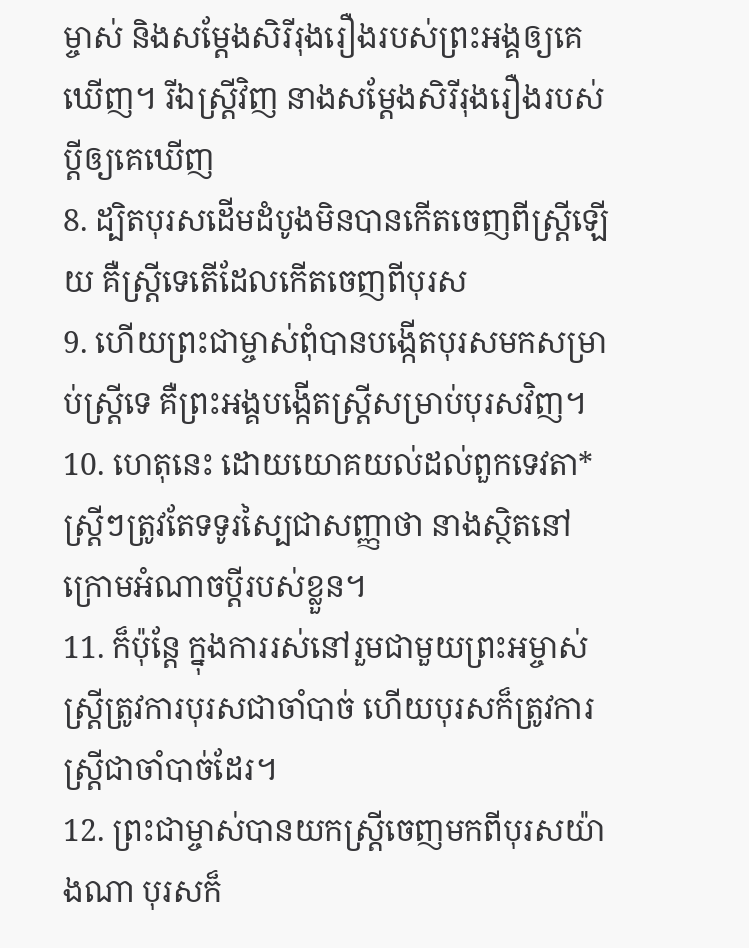ម្ចាស់ និងសម្តែងសិរីរុងរឿងរបស់ព្រះអង្គឲ្យគេឃើញ។ រីឯស្ត្រីវិញ នាងសម្តែងសិរីរុងរឿងរបស់ប្ដីឲ្យគេឃើញ
8. ដ្បិតបុរសដើមដំបូងមិនបានកើតចេញពីស្ត្រីឡើយ គឺស្ត្រីទេតើដែលកើតចេញពីបុរស
9. ហើយព្រះជាម្ចាស់ពុំបានបង្កើតបុរសមកសម្រាប់ស្ត្រីទេ គឺព្រះអង្គបង្កើតស្ត្រីសម្រាប់បុរសវិញ។
10. ហេតុនេះ ដោយយោគយល់ដល់ពួកទេវតា* ស្ត្រីៗត្រូវតែទទូរស្បៃជាសញ្ញាថា នាងស្ថិតនៅក្រោមអំណាចប្ដីរបស់ខ្លួន។
11. ក៏ប៉ុន្តែ ក្នុងការរស់នៅរួមជាមួយព្រះអម្ចាស់ ស្ត្រីត្រូវការបុរសជាចាំបាច់ ហើយបុរសក៏ត្រូវការស្ត្រីជាចាំបាច់ដែរ។
12. ព្រះជាម្ចាស់បានយកស្ត្រីចេញមកពីបុរសយ៉ាងណា បុរសក៏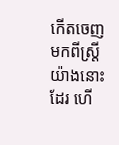កើតចេញមកពីស្ត្រីយ៉ាងនោះដែរ ហើ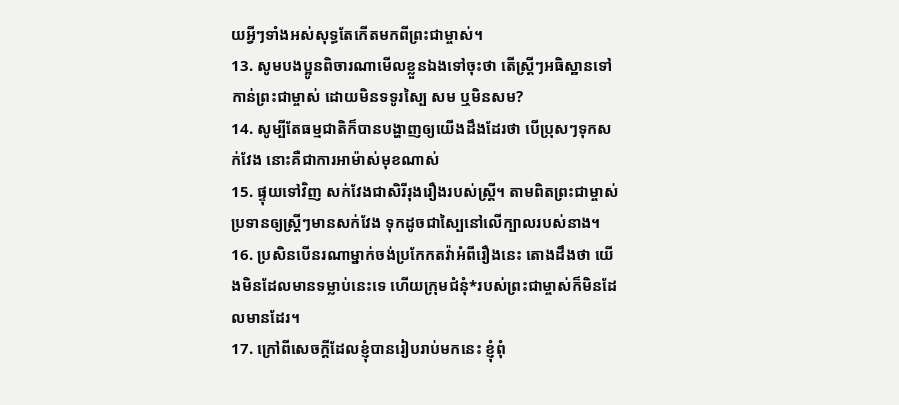យអ្វីៗទាំងអស់សុទ្ធតែកើតមកពីព្រះជាម្ចាស់។
13. សូមបងប្អូនពិចារណាមើលខ្លួនឯងទៅចុះថា តើស្ត្រីៗអធិស្ឋានទៅកាន់ព្រះជាម្ចាស់ ដោយមិនទទូរស្បៃ សម ឬមិនសម?
14. សូម្បីតែធម្មជាតិក៏បានបង្ហាញឲ្យយើងដឹងដែរថា បើប្រុសៗទុកសក់វែង នោះគឺជាការអាម៉ាស់មុខណាស់
15. ផ្ទុយទៅវិញ សក់វែងជាសិរីរុងរឿងរបស់ស្ត្រី។ តាមពិតព្រះជាម្ចាស់ប្រទានឲ្យស្ត្រីៗមានសក់វែង ទុកដូចជាស្បៃនៅលើក្បាលរបស់នាង។
16. ប្រសិនបើនរណាម្នាក់ចង់ប្រកែកតវ៉ាអំពីរឿងនេះ តោងដឹងថា យើងមិនដែលមានទម្លាប់នេះទេ ហើយក្រុមជំនុំ*របស់ព្រះជាម្ចាស់ក៏មិនដែលមានដែរ។
17. ក្រៅពីសេចក្ដីដែលខ្ញុំបានរៀបរាប់មកនេះ ខ្ញុំពុំ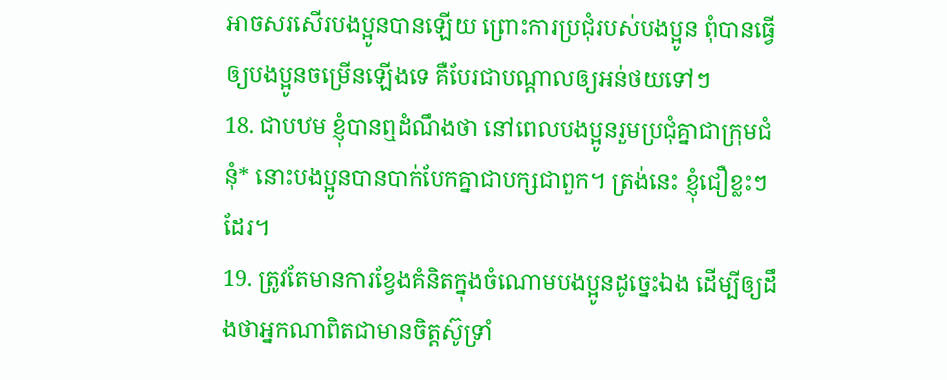អាចសរសើរបងប្អូនបានឡើយ ព្រោះការប្រជុំរបស់បងប្អូន ពុំបានធ្វើឲ្យបងប្អូនចម្រើនឡើងទេ គឺបែរជាបណ្ដាលឲ្យអន់ថយទៅៗ
18. ជាបឋម ខ្ញុំបានឮដំណឹងថា នៅពេលបងប្អូនរួមប្រជុំគ្នាជាក្រុមជំនុំ* នោះបងប្អូនបានបាក់បែកគ្នាជាបក្សជាពួក។ ត្រង់នេះ ខ្ញុំជឿខ្លះៗដែរ។
19. ត្រូវតែមានការខ្វែងគំនិតក្នុងចំណោមបងប្អូនដូច្នេះឯង ដើម្បីឲ្យដឹងថាអ្នកណាពិតជាមានចិត្តស៊ូទ្រាំ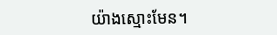យ៉ាងស្មោះមែន។